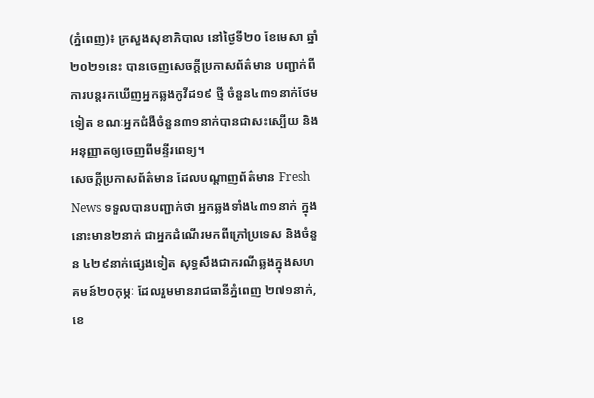(ភ្នំពេញ)៖ ក្រសួងសុខាភិបាល នៅថ្ងៃទី២០ ខែមេសា ឆ្នាំ២០២១នេះ បានចេញសេចក្តីប្រកាសព័ត៌មាន បញ្ជាក់ពីការបន្តរកឃើញអ្នកឆ្លងកូវីដ១៩ ថ្មី ចំនួន៤៣១នាក់ថែមទៀត ខណៈអ្នកជំងឺចំនួន៣១នាក់បានជាសះស្បើយ និងអនុញ្ញាតឲ្យចេញពីមន្ទីរពេទ្យ។
សេចក្តីប្រកាសព័ត៌មាន ដែលបណ្តាញព័ត៌មាន Fresh News ទទួលបានបញ្ជាក់ថា អ្នកឆ្លងទាំង៤៣១នាក់ ក្នុងនោះមាន២នាក់ ជាអ្នកដំណើរមកពីក្រៅប្រទេស និងចំនួន ៤២៩នាក់ផ្សេងទៀត សុទ្ធសឹងជាករណីឆ្លងក្នុងសហគមន៍២០កុម្ភៈ ដែលរួមមានរាជធានីភ្នំពេញ ២៧១នាក់, ខេ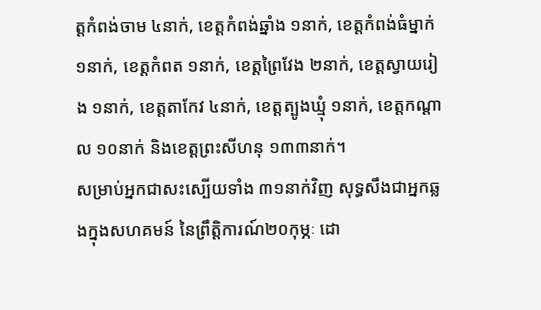ត្តកំពង់ចាម ៤នាក់, ខេត្តកំពង់ឆ្នាំង ១នាក់, ខេត្តកំពង់ធំម្នាក់ ១នាក់, ខេត្តកំពត ១នាក់, ខេត្តព្រៃវែង ២នាក់, ខេត្តស្វាយរៀង ១នាក់, ខេត្តតាកែវ ៤នាក់, ខេត្តត្បូងឃ្មុំ ១នាក់, ខេត្តកណ្តាល ១០នាក់ និងខេត្តព្រះសីហនុ ១៣៣នាក់។
សម្រាប់អ្នកជាសះស្បើយទាំង ៣១នាក់វិញ សុទ្ធសឹងជាអ្នកឆ្លងក្នុងសហគមន៍ នៃព្រឹត្តិការណ៍២០កុម្ភៈ ដោ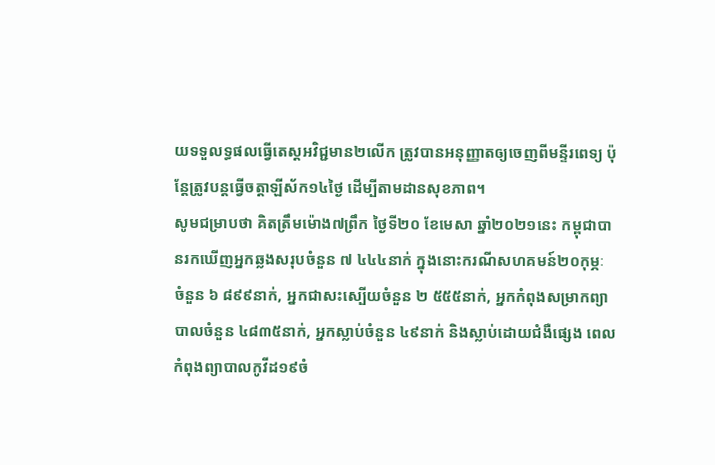យទទួលទ្ធផលធ្វើតេស្តអវិជ្ជមាន២លើក ត្រូវបានអនុញ្ញាតឲ្យចេញពីមន្ទីរពេទ្យ ប៉ុន្តែត្រូវបន្តធ្វើចត្តាឡីស័ក១៤ថ្ងៃ ដើម្បីតាមដានសុខភាព។
សូមជម្រាបថា គិតត្រឹមម៉ោង៧ព្រឹក ថ្ងៃទី២០ ខែមេសា ឆ្នាំ២០២១នេះ កម្ពុជាបានរកឃើញអ្នកឆ្លងសរុបចំនួន ៧ ៤៤៤នាក់ ក្នុងនោះករណីសហគមន៍២០កុម្ភៈ ចំនួន ៦ ៨៩៩នាក់, អ្នកជាសះស្បើយចំនួន ២ ៥៥៥នាក់, អ្នកកំពុងសម្រាកព្យាបាលចំនួន ៤៨៣៥នាក់, អ្នកស្លាប់ចំនួន ៤៩នាក់ និងស្លាប់ដោយជំងឺផ្សេង ពេលកំពុងព្យាបាលកូវីដ១៩ចំ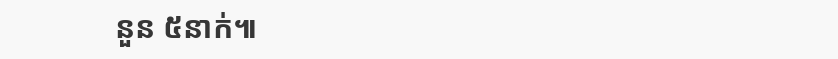នួន ៥នាក់៕